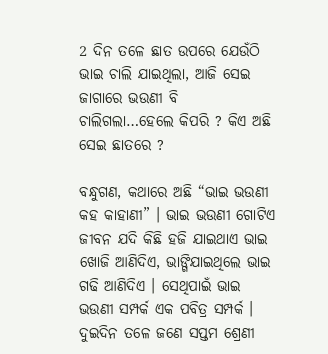2 ଦିନ ତଳେ ଛାତ ଉପରେ ଯେଉଁଠି ଭାଇ ଚାଲି ଯାଇଥିଲା, ଆଜି ସେଇ ଜାଗାରେ ଭଉଣୀ ବି ଚାଲିଗଲା…ହେଲେ କିପରି ? କିଏ ଅଛି ସେଇ ଛାତରେ ?

ବନ୍ଧୁଗଣ, କଥାରେ ଅଛି “ଭାଇ ଭଉଣୀ କହ କାହାଣୀ” । ଭାଇ ଭଉଣୀ ଗୋଟିଏ ଜୀବନ ଯଦି କିଛି ହଜି ଯାଇଥାଏ ଭାଇ ଖୋଜି ଆଣିଦିଏ, ଭାଙ୍ଗିଯାଇଥିଲେ ଭାଇ ଗଢି ଆଣିଦିଏ । ସେଥିପାଇଁ ଭାଇ ଭଉଣୀ ସମ୍ପର୍କ ଏକ ପବିତ୍ର ସମ୍ପର୍କ । ଦୁଇଦିନ ତଳେ ଜଣେ ସପ୍ତମ ଶ୍ରେଣୀ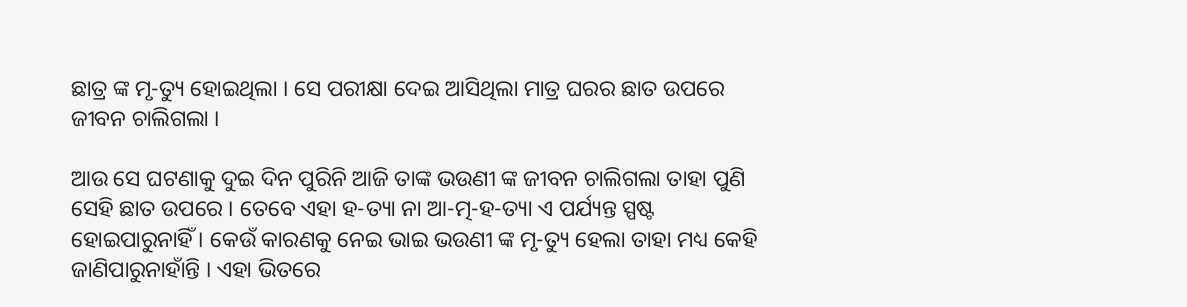ଛାତ୍ର ଙ୍କ ମୃ-ତ୍ୟୁ ହୋଇଥିଲା । ସେ ପରୀକ୍ଷା ଦେଇ ଆସିଥିଲା ମାତ୍ର ଘରର ଛାତ ଉପରେ ଜୀବନ ଚାଲିଗଲା ।

ଆଉ ସେ ଘଟଣାକୁ ଦୁଇ ଦିନ ପୁରିନି ଆଜି ତାଙ୍କ ଭଉଣୀ ଙ୍କ ଜୀବନ ଚାଲିଗଲା ତାହା ପୁଣି ସେହି ଛାତ ଉପରେ । ତେବେ ଏହା ହ-ତ୍ୟା ନା ଆ-ତ୍ମ-ହ-ତ୍ୟା ଏ ପର୍ଯ୍ୟନ୍ତ ସ୍ପଷ୍ଟ ହୋଇପାରୁନାହିଁ । କେଉଁ କାରଣକୁ ନେଇ ଭାଇ ଭଉଣୀ ଙ୍କ ମୃ-ତ୍ୟୁ ହେଲା ତାହା ମଧ୍ୟ କେହି ଜାଣିପାରୁନାହାଁନ୍ତି । ଏହା ଭିତରେ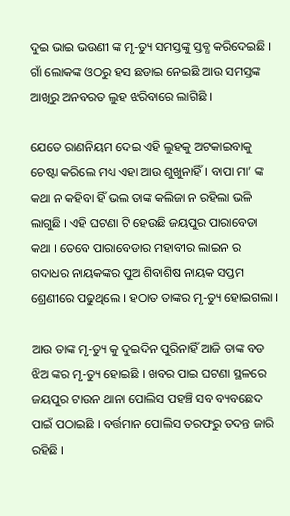ଦୁଇ ଭାଇ ଭଉଣୀ ଙ୍କ ମୃ-ତ୍ୟୁ ସମସ୍ତଙ୍କୁ ସ୍ତବ୍ଧ କରିଦେଇଛି । ଗାଁ ଲୋକଙ୍କ ଓଠରୁ ହସ ଛଡାଇ ନେଇଛି ଆଉ ସମସ୍ତଙ୍କ ଆଖିରୁ ଅନବରତ ଲୁହ ଝରିବାରେ ଲାଗିଛି ।

ଯେତେ ରାଣନିୟମ ଦେଇ ଏହି ଲୁହକୁ ଅଟକାଇବାକୁ ଚେଷ୍ଟା କରିଲେ ମଧ୍ୟ ଏହା ଆଉ ଶୁଖୁନାହିଁ । ବାପା ମା’ ଙ୍କ କଥା ନ କହିବା ହିଁ ଭଲ ତାଙ୍କ କଲିଜା ନ ରହିଲା ଭଳି ଲାଗୁଛି । ଏହି ଘଟଣା ଟି ହେଉଛି ଜୟପୁର ପାରାବେଡା କଥା । ତେବେ ପାରାବେଡାର ମହାବୀର ଲାଇନ ର ଗଦାଧର ନାୟକଙ୍କର ପୁଅ ଶିବାଶିଷ ନାୟକ ସପ୍ତମ ଶ୍ରେଣୀରେ ପଢୁଥିଲେ । ହଠାତ ତାଙ୍କର ମୃ-ତ୍ୟୁ ହୋଇଗଲା ।

ଆଉ ତାଙ୍କ ମୃ-ତ୍ୟୁ କୁ ଦୁଇଦିନ ପୁରିନାହିଁ ଆଜି ତାଙ୍କ ବଡ ଝିଅ ଙ୍କର ମୃ-ତ୍ୟୁ ହୋଇଛି । ଖବର ପାଇ ଘଟଣା ସ୍ଥଳରେ ଜୟପୁର ଟାଉନ ଥାନା ପୋଲିସ ପହଞ୍ଚି ସବ ବ୍ୟବଛେଦ ପାଇଁ ପଠାଇଛି । ବର୍ତ୍ତମାନ ପୋଲିସ ତରଫରୁ ତଦନ୍ତ ଜାରି ରହିଛି ।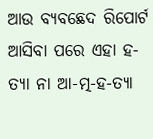ଆଉ ବ୍ୟବଛେଦ ରିପୋର୍ଟ ଆସିବା ପରେ ଏହା ହ-ତ୍ୟା ନା ଆ-ତ୍ମ-ହ-ତ୍ୟା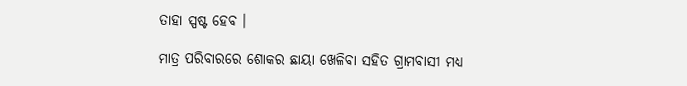ତାହା ସ୍ପଷ୍ଟ ହେବ ।

ମାତ୍ର ପରିବାରରେ ଶୋକର ଛାୟା ଖେଳିବା ସହିତ ଗ୍ରାମବାସୀ ମଧ୍ୟ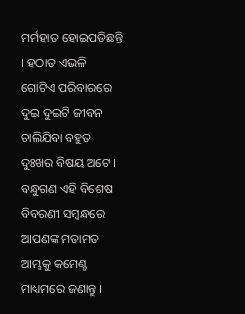ମର୍ମହାତ ହୋଇପଡିଛନ୍ତି । ହଠାତ ଏଭଳି ଗୋଟିଏ ପରିବାରରେ ଦୁଇ ଦୁଇଟି ଜୀବନ ଚାଲିଯିବା ବହୁତ ଦୁଃଖର ବିଷୟ ଅଟେ । ବନ୍ଧୁଗଣ ଏହି ବିଶେଷ ବିବରଣୀ ସମ୍ବନ୍ଧରେ ଆପଣଙ୍କ ମତାମତ ଆମ୍ଭକୁ କମେଣ୍ଟ ମାଧ୍ୟମରେ ଜଣାନ୍ତୁ ।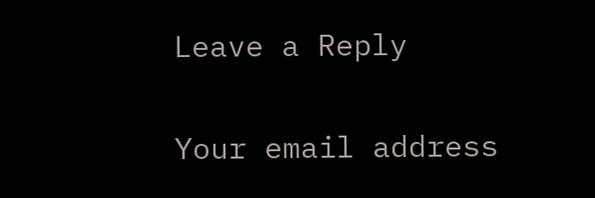Leave a Reply

Your email address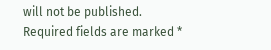will not be published. Required fields are marked *